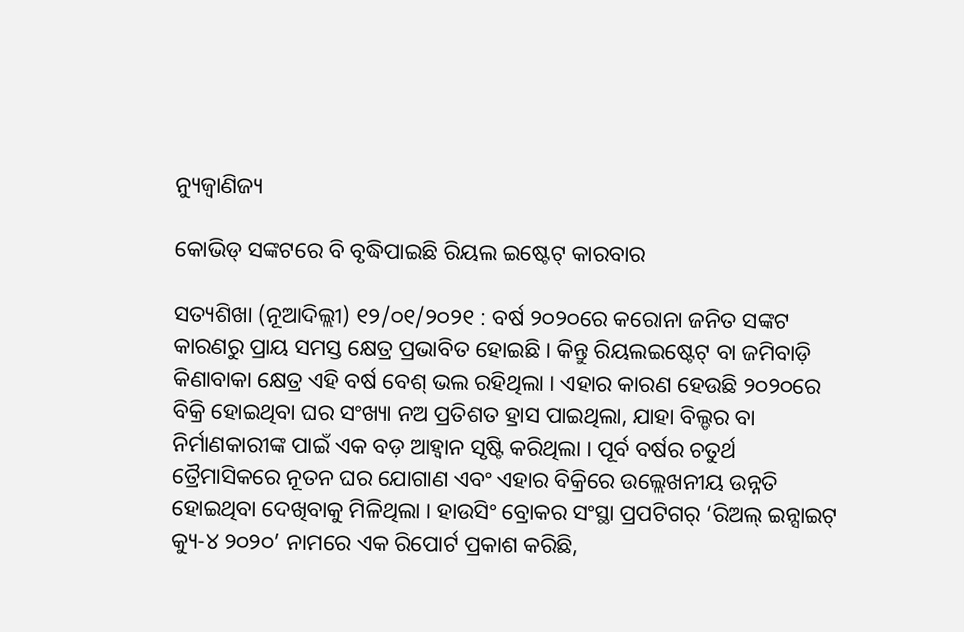ନ୍ୟୁଜ୍ବାଣିଜ୍ୟ

କୋଭିଡ୍ ସଙ୍କଟରେ ବି ବୃଦ୍ଧିପାଇଛି ରିୟଲ ଇଷ୍ଟେଟ୍ କାରବାର

ସତ୍ୟଶିଖା (ନୂଆଦିଲ୍ଲୀ) ୧୨/୦୧/୨୦୨୧ : ବର୍ଷ ୨୦୨୦ରେ କରୋନା ଜନିତ ସଙ୍କଟ କାରଣରୁ ପ୍ରାୟ ସମସ୍ତ କ୍ଷେତ୍ର ପ୍ରଭାବିତ ହୋଇଛି । କିନ୍ତୁ ରିୟଲଇଷ୍ଟେଟ୍ ବା ଜମିବାଡ଼ି କିଣାବାକା କ୍ଷେତ୍ର ଏହି ବର୍ଷ ବେଶ୍ ଭଲ ରହିଥିଲା । ଏହାର କାରଣ ହେଉଛି ୨୦୨୦ରେ ବିକ୍ରି ହୋଇଥିବା ଘର ସଂଖ୍ୟା ନଅ ପ୍ରତିଶତ ହ୍ରାସ ପାଇଥିଲା, ଯାହା ବିଲ୍ଡର ବା ନିର୍ମାଣକାରୀଙ୍କ ପାଇଁ ଏକ ବଡ଼ ଆହ୍ୱାନ ସୃଷ୍ଟି କରିଥିଲା । ପୂର୍ବ ବର୍ଷର ଚତୁର୍ଥ ତ୍ରୈମାସିକରେ ନୂତନ ଘର ଯୋଗାଣ ଏବଂ ଏହାର ବିକ୍ରିରେ ଉଲ୍ଲେଖନୀୟ ଉନ୍ନତି ହୋଇଥିବା ଦେଖିବାକୁ ମିଳିଥିଲା । ହାଉସିଂ ବ୍ରୋକର ସଂସ୍ଥା ପ୍ରପଟିଗର୍ ‘ରିଅଲ୍ ଇନ୍ସାଇଟ୍ କ୍ୟୁ-୪ ୨୦୨୦’ ନାମରେ ଏକ ରିପୋର୍ଟ ପ୍ରକାଶ କରିଛି,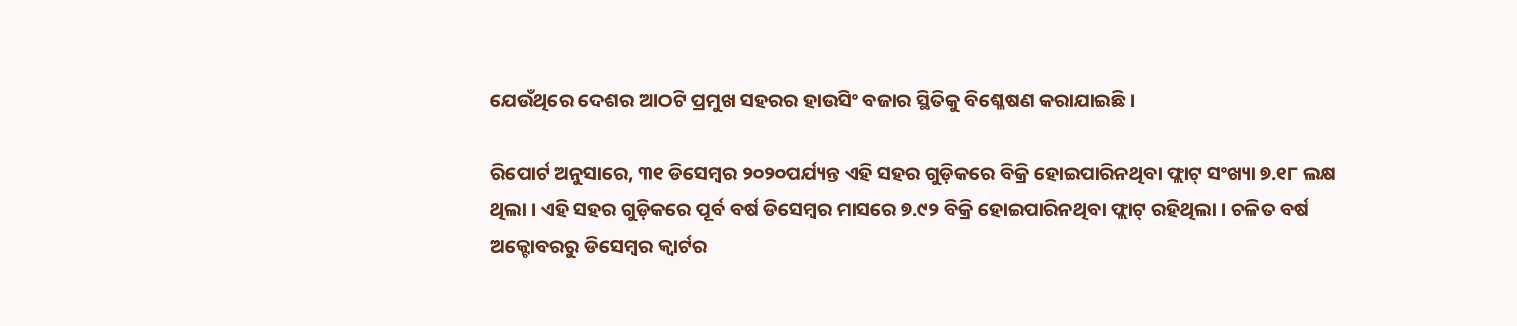ଯେଉଁଥିରେ ଦେଶର ଆଠଟି ପ୍ରମୁଖ ସହରର ହାଉସିଂ ବଜାର ସ୍ଥିତିକୁ ବିଶ୍ଳେଷଣ କରାଯାଇଛି ।

ରିପୋର୍ଟ ଅନୁସାରେ, ୩୧ ଡିସେମ୍ୱର ୨୦୨୦ପର୍ଯ୍ୟନ୍ତ ଏହି ସହର ଗୁଡ଼ିକରେ ବିକ୍ରି ହୋଇପାରିନଥିବା ଫ୍ଲାଟ୍ ସଂଖ୍ୟା ୭.୧୮ ଲକ୍ଷ ଥିଲା । ଏହି ସହର ଗୁଡ଼ିକରେ ପୂର୍ବ ବର୍ଷ ଡିସେମ୍ୱର ମାସରେ ୭.୯୨ ବିକ୍ରି ହୋଇପାରିନଥିବା ଫ୍ଲାଟ୍ ରହିଥିଲା । ଚଳିତ ବର୍ଷ ଅକ୍ଟୋବରରୁ ଡିସେମ୍ୱର କ୍ୱାର୍ଟର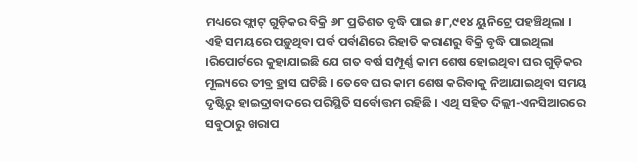ମଧ୍ୟରେ ଫ୍ଲାଟ୍ ଗୁଡ଼ିକର ବିକ୍ରି ୬୮ ପ୍ରତିଶତ ବୃଦ୍ଧି ପାଇ ୫୮,୯୧୪ ୟୁନିଟ୍ରେ ପହଞ୍ଚିଥିଲା । ଏହି ସମୟରେ ପଡ଼ୁଥିବା ପର୍ବ ପର୍ବାଣିରେ ରିହାତି କରାଣରୁ ବିକ୍ରି ବୃଦ୍ଧି ପାଇଥିଲା ।ରିପୋର୍ଟରେ କୁହାଯାଇଛି ଯେ ଗତ ବର୍ଷ ସମ୍ପୂର୍ଣ୍ଣ କାମ ଶେଷ ହୋଇଥିବା ଘର ଗୁଡ଼ିକର ମୂଲ୍ୟରେ ତୀବ୍ର ହ୍ରାସ ଘଟିଛି । ତେବେ ଘର କାମ ଶେଷ କରିବାକୁ ନିଆଯାଇଥିବା ସମୟ ଦୃଷ୍ଟିରୁ ହାଇଦ୍ରାବାଦରେ ପରିସ୍ଥିତି ସର୍ବୋତ୍ତମ ରହିଛି । ଏଥି ସହିତ ଦିଲ୍ଲୀ-ଏନସିଆରରେ ସବୁଠାରୁ ଖରାପ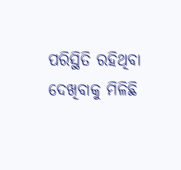ପରିସ୍ଥିତି ରହିଥିବା ଦେଖିବାକୁ ମିଳିଛି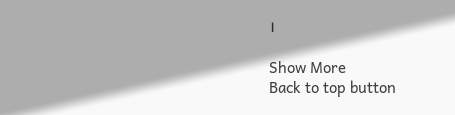।

Show More
Back to top button